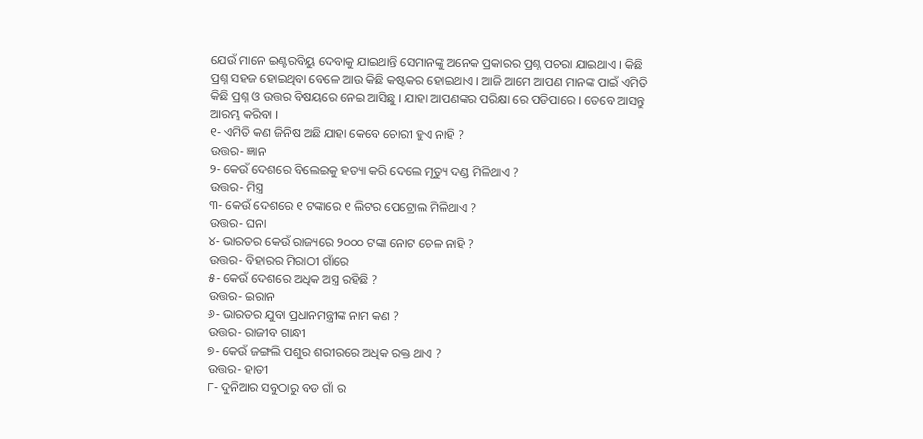ଯେଉଁ ମାନେ ଇଣ୍ଟରବିୟୁ ଦେବାକୁ ଯାଇଥାନ୍ତି ସେମାନଙ୍କୁ ଅନେକ ପ୍ରକାରର ପ୍ରଶ୍ନ ପଚରା ଯାଇଥାଏ । କିଛି ପ୍ରଶ୍ନ ସହଜ ହୋଇଥିବା ବେଳେ ଆଉ କିଛି କଷ୍ଟକର ହୋଇଥାଏ । ଆଜି ଆମେ ଆପଣ ମାନଙ୍କ ପାଇଁ ଏମିତି କିଛି ପ୍ରଶ୍ନ ଓ ଉତ୍ତର ବିଷୟରେ ନେଇ ଆସିଛୁ । ଯାହା ଆପଣଙ୍କର ପରିକ୍ଷା ରେ ପଡିପାରେ । ତେବେ ଆସନ୍ତୁ ଆରମ୍ଭ କରିବା ।
୧- ଏମିତି କଣ ଜିନିଷ ଅଛି ଯାହା କେବେ ଚୋରୀ ହୁଏ ନାହି ?
ଉତ୍ତର- ଜ୍ଞାନ
୨- କେଉଁ ଦେଶରେ ବିଲେଇକୁ ହତ୍ୟା କରି ଦେଲେ ମୃତ୍ୟୁ ଦଣ୍ଡ ମିଳିଥାଏ ?
ଉତ୍ତର- ମିସ୍ତ୍ର
୩- କେଉଁ ଦେଶରେ ୧ ଟଙ୍କାରେ ୧ ଲିଟର ପେଟ୍ରୋଲ ମିଳିଥାଏ ?
ଉତ୍ତର- ଘନା
୪- ଭାରତର କେଉଁ ରାଜ୍ୟରେ ୨୦୦୦ ଟଙ୍କା ନୋଟ ଚେଳ ନାହି ?
ଉତ୍ତର- ବିହାରର ମିରାଠୀ ଗାଁରେ
୫- କେଉଁ ଦେଶରେ ଅଧିକ ଅସ୍ତ୍ର ରହିଛି ?
ଉତ୍ତର- ଇରାନ
୬- ଭାରତର ଯୁବା ପ୍ରଧାନମନ୍ତ୍ରୀଙ୍କ ନାମ କଣ ?
ଉତ୍ତର- ରାଜୀବ ଗାନ୍ଧୀ
୭- କେଉଁ ଜଙ୍ଗଲି ପଶୁର ଶରୀରରେ ଅଧିକ ରକ୍ତ ଥାଏ ?
ଉତ୍ତର- ହାତୀ
୮- ଦୁନିଆର ସବୁଠାରୁ ବଡ ଗାଁ ର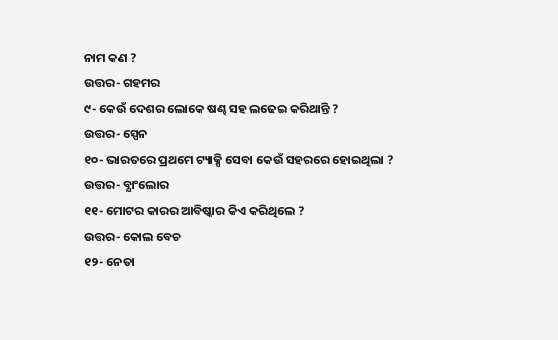ନାମ କଣ ?
ଉତ୍ତର- ଗହମର
୯- କେଉଁ ଦେଶର ଲୋକେ ଷଣ୍ଢ ସହ ଲଢେଇ କରିଥାନ୍ତି ?
ଉତ୍ତର- ସ୍ପେନ
୧୦- ଭାରତରେ ପ୍ରଥମେ ଟ୍ୟାକ୍ସି ସେବା କେଉଁ ସହରରେ ହୋଇଥିଲା ?
ଉତ୍ତର- ବ୍ଯାଂଲୋର
୧୧- ମୋଟର କାରର ଆବିଷ୍କାର କିଏ କରିଥିଲେ ?
ଉତ୍ତର- କୋଲ ବେଚ
୧୨- ନେତା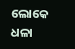ଲୋକେ ଧଳା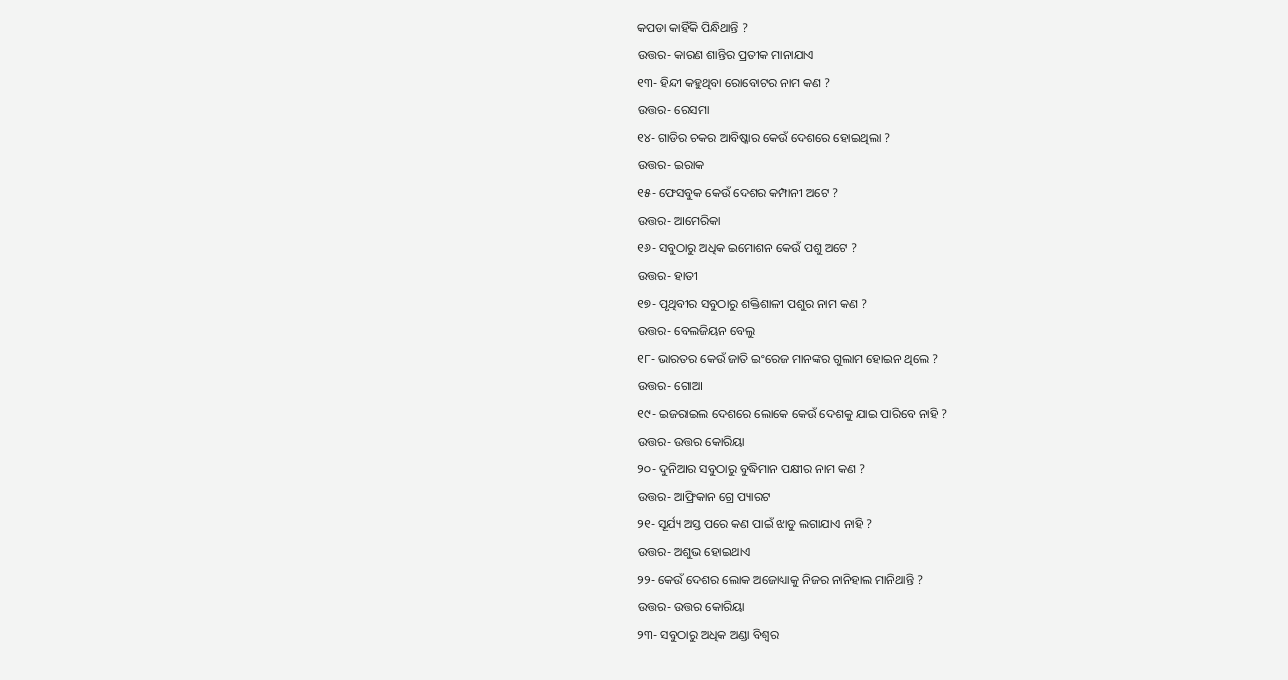କପଡା କାହିଁକି ପିନ୍ଧିଥାନ୍ତି ?
ଉତ୍ତର- କାରଣ ଶାନ୍ତିର ପ୍ରତୀକ ମାନାଯାଏ
୧୩- ହିନ୍ଦୀ କହୁଥିବା ରୋବୋଟର ନାମ କଣ ?
ଉତ୍ତର- ରେସମା
୧୪- ଗାଡିର ଚକର ଆବିଷ୍କାର କେଉଁ ଦେଶରେ ହୋଇଥିଲା ?
ଉତ୍ତର- ଇରାକ
୧୫- ଫେସବୁକ କେଉଁ ଦେଶର କମ୍ପାନୀ ଅଟେ ?
ଉତ୍ତର- ଆମେରିକା
୧୬- ସବୁଠାରୁ ଅଧିକ ଇମୋଶନ କେଉଁ ପଶୁ ଅଟେ ?
ଉତ୍ତର- ହାତୀ
୧୭- ପୃଥିବୀର ସବୁଠାରୁ ଶକ୍ତିଶାଳୀ ପଶୁର ନାମ କଣ ?
ଉତ୍ତର- ବେଲଜିୟନ ବେଲୁ
୧୮- ଭାରତର କେଉଁ ଜାତି ଇଂରେଜ ମାନଙ୍କର ଗୁଲାମ ହୋଇନ ଥିଲେ ?
ଉତ୍ତର- ଗୋଆ
୧୯- ଇଜରାଇଲ ଦେଶରେ ଲୋକେ କେଉଁ ଦେଶକୁ ଯାଇ ପାରିବେ ନାହି ?
ଉତ୍ତର- ଉତ୍ତର କୋରିୟା
୨୦- ଦୁନିଆର ସବୁଠାରୁ ବୁଦ୍ଧିମାନ ପକ୍ଷୀର ନାମ କଣ ?
ଉତ୍ତର- ଆଫ୍ରିକାନ ଗ୍ରେ ପ୍ୟାରଟ
୨୧- ସୂର୍ଯ୍ୟ ଅସ୍ତ ପରେ କଣ ପାଇଁ ଝାଡୁ ଲଗାଯାଏ ନାହି ?
ଉତ୍ତର- ଅଶୁଭ ହୋଇଥାଏ
୨୨- କେଉଁ ଦେଶର ଲୋକ ଅଜୋଧ୍ୟାକୁ ନିଜର ନାନିହାଲ ମାନିଥାନ୍ତି ?
ଉତ୍ତର- ଉତ୍ତର କୋରିୟା
୨୩- ସବୁଠାରୁ ଅଧିକ ଅଣ୍ଡା ବିଶ୍ଵର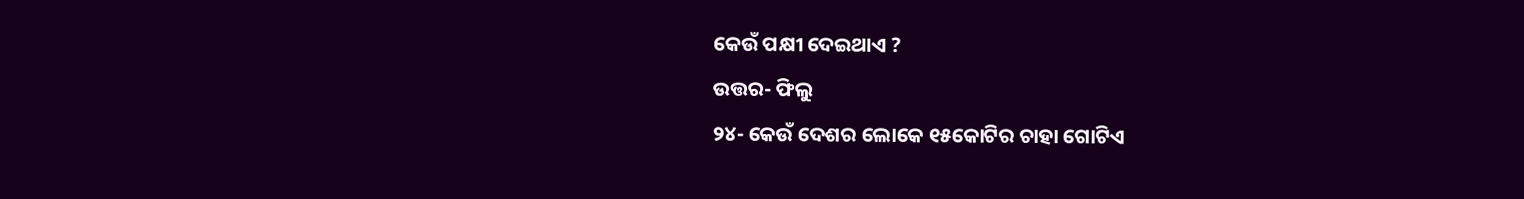କେଉଁ ପକ୍ଷୀ ଦେଇଥାଏ ?
ଉତ୍ତର- ଫିଲୁ
୨୪- କେଉଁ ଦେଶର ଲୋକେ ୧୫କୋଟିର ଚାହା ଗୋଟିଏ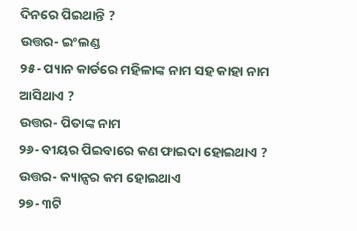ଦିନରେ ପିଇଥାନ୍ତି ?
ଉତ୍ତର- ଇଂଲଣ୍ଡ
୨୫- ପ୍ୟାନ କାର୍ଡରେ ମହିଳାଙ୍କ ନାମ ସହ କାହା ନାମ ଆସିଥାଏ ?
ଉତ୍ତର- ପିତାଙ୍କ ନାମ
୨୬- ବୀୟର ପିଇବାରେ କଣ ଫାଇଦା ହୋଇଥାଏ ?
ଉତ୍ତର- କ୍ୟାନ୍ସର କମ ହୋଇଥାଏ
୨୭- ୩ଟି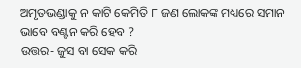ଅମୃତଭଣ୍ଡାକୁ ନ କାଟି କେମିତି ୮ ଜଣ ଲୋକଙ୍କ ମଧ୍ୟରେ ସମାନ ଭାବେ ବଣ୍ଟନ କରି ହେବ ?
ଉତ୍ତର- ଜୁସ ବା ସେକ କରି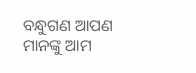ବନ୍ଧୁଗଣ ଆପଣ ମାନଙ୍କୁ ଆମ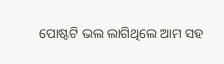ପୋଷ୍ଟଟି ଭଲ ଲାଗିଥିଲେ ଆମ ସହ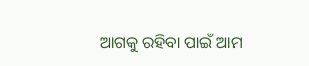ଆଗକୁ ରହିବା ପାଇଁ ଆମ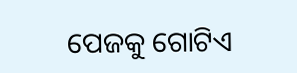ପେଜକୁ ଗୋଟିଏ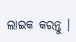ଲାଇକ କରନ୍ତୁ ।